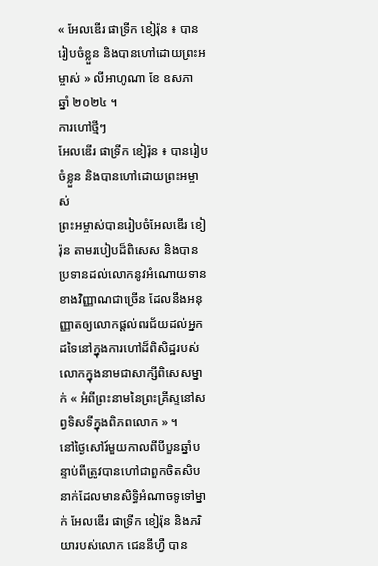« អែលឌើរ ផាទ្រីក ខៀរ៉ុន ៖ បានរៀបចំខ្លួន និងបានហៅដោយព្រះអម្ចាស់ » លីអាហូណា ខែ ឧសភា ឆ្នាំ ២០២៤ ។
ការហៅថ្មីៗ
អែលឌើរ ផាទ្រីក ខៀរ៉ុន ៖ បានរៀបចំខ្លួន និងបានហៅដោយព្រះអម្ចាស់
ព្រះអម្ចាស់បានរៀបចំអែលឌើរ ខៀរ៉ុន តាមរបៀបដ៏ពិសេស និងបានប្រទានដល់លោកនូវអំណោយទានខាងវិញ្ញាណជាច្រើន ដែលនឹងអនុញ្ញាតឲ្យលោកផ្ដល់ពរជ័យដល់អ្នកដទៃនៅក្នុងការហៅដ៏ពិសិដ្ឋរបស់លោកក្នុងនាមជាសាក្សីពិសេសម្នាក់ « អំពីព្រះនាមនៃព្រះគ្រីស្ទនៅសព្វទិសទីក្នុងពិភពលោក » ។
នៅថ្ងៃសៅរ៍មួយកាលពីបីបួនឆ្នាំបន្ទាប់ពីត្រូវបានហៅជាពួកចិតសិបនាក់ដែលមានសិទ្ធិអំណាចទូទៅម្នាក់ អែលឌើរ ផាទ្រីក ខៀរ៉ុន និងភរិយារបស់លោក ជេននីហ្វឺ បាន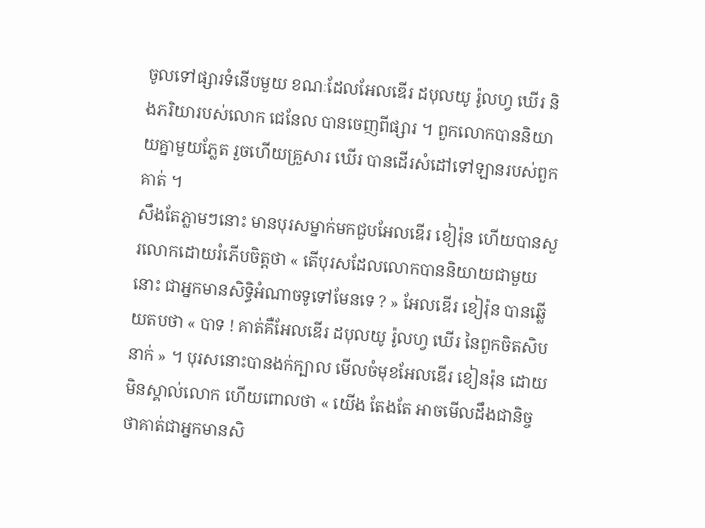ចូលទៅផ្សារទំនើបមួយ ខណៈដែលអែលឌើរ ដបុលយូ រ៉ូលហ្វ ឃើរ និងភរិយារបស់លោក ជេនែល បានចេញពីផ្សារ ។ ពួកលោកបាននិយាយគ្នាមួយភ្លែត រួចហើយគ្រួសារ ឃើរ បានដើរសំដៅទៅឡានរបស់ពួកគាត់ ។
សឹងតែភ្លាមៗនោះ មានបុរសម្នាក់មកជួបអែលឌើរ ខៀរ៉ុន ហើយបានសួរលោកដោយរំភើបចិត្តថា « តើបុរសដែលលោកបាននិយាយជាមួយនោះ ជាអ្នកមានសិទ្ធិអំណាចទូទៅមែនទេ ? » អែលឌើរ ខៀរ៉ុន បានឆ្លើយតបថា « បាទ ! គាត់គឺអែលឌើរ ដបុលយូ រ៉ូលហ្វ ឃើរ នៃពួកចិតសិបនាក់ » ។ បុរសនោះបានងក់ក្បាល មើលចំមុខអែលឌើរ ខៀនរ៉ុន ដោយមិនស្គាល់លោក ហើយពោលថា « យើង តែងតែ អាចមើលដឹងជានិច្ចថាគាត់ជាអ្នកមានសិ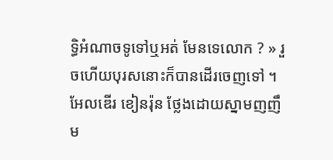ទ្ធិអំណាចទូទៅឬអត់ មែនទេលោក ? » រួចហើយបុរសនោះក៏បានដើរចេញទៅ ។
អែលឌើរ ខៀនរ៉ុន ថ្លែងដោយស្នាមញញឹម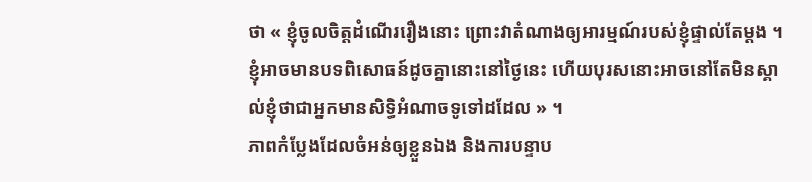ថា « ខ្ញុំចូលចិត្តដំណើររឿងនោះ ព្រោះវាតំណាងឲ្យអារម្មណ៍របស់ខ្ញុំផ្ទាល់តែម្ដង ។ ខ្ញុំអាចមានបទពិសោធន៍ដូចគ្នានោះនៅថ្ងៃនេះ ហើយបុរសនោះអាចនៅតែមិនស្គាល់ខ្ញុំថាជាអ្នកមានសិទ្ធិអំណាចទូទៅដដែល » ។
ភាពកំប្លែងដែលចំអន់ឲ្យខ្លួនឯង និងការបន្ទាប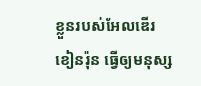ខ្លួនរបស់អែលឌើរ ខៀនរ៉ុន ធ្វើឲ្យមនុស្ស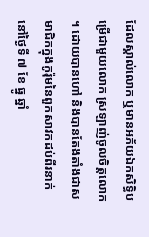ដែលស្គាល់លោក ឬមានអភ័យឯកសិទ្ធិបម្រើជាមួយលោក ស្រឡាញ់ចូលចិត្តលោក ។ ដោយបានហៅ និងបានតែងតាំងជាសមាជិកក្នុងកូរ៉ុមនៃពួកសាវកដប់ពីរនាក់ នៅថ្ងៃទី ៧ ខែ ធ្នូ ឆ្នាំ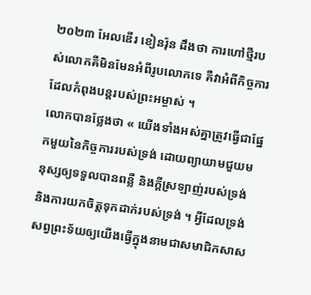២០២៣ អែលឌើរ ខៀនរ៉ុន ដឹងថា ការហៅថ្មីរបស់លោកគឺមិនមែនអំពីរូបលោកទេ គឺវាអំពីកិច្ចការដែលកំពុងបន្ដរបស់ព្រះអម្ចាស់ ។
លោកបានថ្លែងថា « យើងទាំងអស់គ្នាត្រូវធ្វើជាផ្នែកមួយនៃកិច្ចការរបស់ទ្រង់ ដោយព្យាយាមជួយមនុស្សឲ្យទទួលបានពន្លឺ និងក្ដីស្រឡាញ់របស់ទ្រង់ និងការយកចិត្តទុកដាក់របស់ទ្រង់ ។ អ្វីដែលទ្រង់សព្វព្រះទ័យឲ្យយើងធ្វើក្នុងនាមជាសមាជិកសាស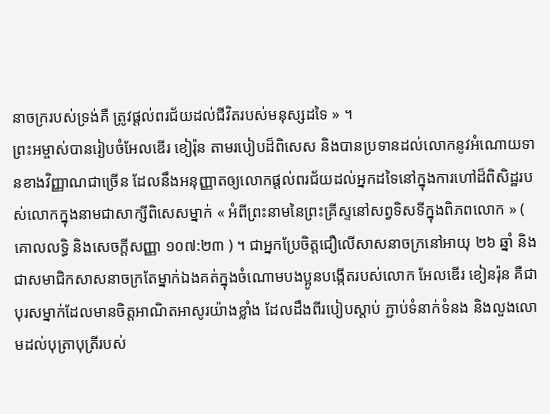នាចក្ររបស់ទ្រង់គឺ ត្រូវផ្ដល់ពរជ័យដល់ជីវិតរបស់មនុស្សដទៃ » ។
ព្រះអម្ចាស់បានរៀបចំអែលឌើរ ខៀរ៉ុន តាមរបៀបដ៏ពិសេស និងបានប្រទានដល់លោកនូវអំណោយទានខាងវិញ្ញាណជាច្រើន ដែលនឹងអនុញ្ញាតឲ្យលោកផ្ដល់ពរជ័យដល់អ្នកដទៃនៅក្នុងការហៅដ៏ពិសិដ្ឋរបស់លោកក្នុងនាមជាសាក្សីពិសេសម្នាក់ « អំពីព្រះនាមនៃព្រះគ្រីស្ទនៅសព្វទិសទីក្នុងពិភពលោក » ( គោលលទ្ធិ និងសេចក្ដីសញ្ញា ១០៧:២៣ ) ។ ជាអ្នកប្រែចិត្តជឿលើសាសនាចក្រនៅអាយុ ២៦ ឆ្នាំ និងជាសមាជិកសាសនាចក្រតែម្នាក់ឯងគត់ក្នុងចំណោមបងប្អូនបង្កើតរបស់លោក អែលឌើរ ខៀនរ៉ុន គឺជាបុរសម្នាក់ដែលមានចិត្តអាណិតអាសូរយ៉ាងខ្លាំង ដែលដឹងពីរបៀបស្ដាប់ ភ្ជាប់ទំនាក់ទំនង និងលួងលោមដល់បុត្រាបុត្រីរបស់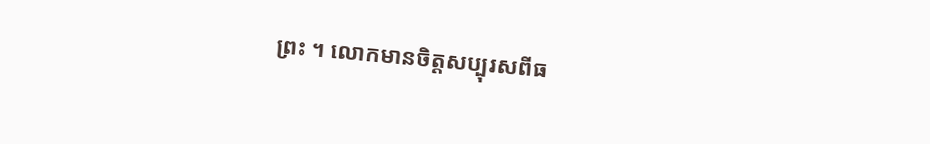ព្រះ ។ លោកមានចិត្តសប្បុរសពីធ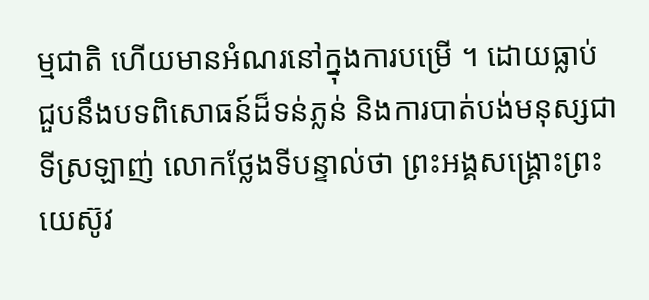ម្មជាតិ ហើយមានអំណរនៅក្នុងការបម្រើ ។ ដោយធ្លាប់ជួបនឹងបទពិសោធន៍ដ៏ទន់ភ្លន់ និងការបាត់បង់មនុស្សជាទីស្រឡាញ់ លោកថ្លែងទីបន្ទាល់ថា ព្រះអង្គសង្គ្រោះព្រះយេស៊ូវ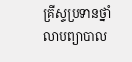គ្រីស្ទប្រទានថ្នាំលាបព្យាបាល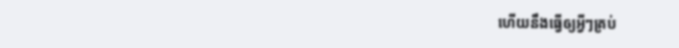ហើយនឹងធ្វើឲ្យអ្វីៗគ្រប់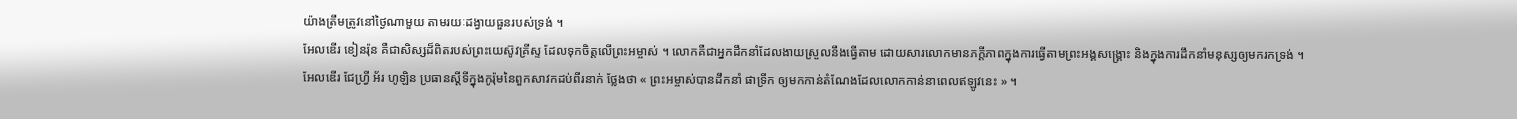យ៉ាងត្រឹមត្រូវនៅថ្ងៃណាមួយ តាមរយៈដង្វាយធួនរបស់ទ្រង់ ។
អែលឌើរ ខៀនរ៉ុន គឺជាសិស្សដ៏ពិតរបស់ព្រះយេស៊ូវគ្រីស្ទ ដែលទុកចិត្តលើព្រះអម្ចាស់ ។ លោកគឺជាអ្នកដឹកនាំដែលងាយស្រួលនឹងធ្វើតាម ដោយសារលោកមានភក្ដីភាពក្នុងការធ្វើតាមព្រះអង្គសង្គ្រោះ និងក្នុងការដឹកនាំមនុស្សឲ្យមករកទ្រង់ ។
អែលឌើរ ជែហ្វ្រី អ័រ ហូឡិន ប្រធានស្ដីទីក្នុងកូរ៉ុមនៃពួកសាវកដប់ពីរនាក់ ថ្លែងថា « ព្រះអម្ចាស់បានដឹកនាំ ផាទ្រីក ឲ្យមកកាន់តំណែងដែលលោកកាន់នាពេលឥឡូវនេះ » ។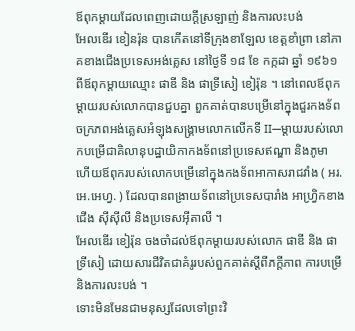ឪពុកម្ដាយដែលពេញដោយក្ដីស្រឡាញ់ និងការលះបង់
អែលឌើរ ខៀនរ៉ុន បានកើតនៅទីក្រុងខាឡែល ខេត្តខាំព្រា នៅភាគខាងជើងប្រទេសអង់គ្លេស នៅថ្ងៃទី ១៨ ខែ កក្កដា ឆ្នាំ ១៩៦១ ពីឪពុកម្ដាយឈ្មោះ ផាឌី និង ផាទ្រីសៀ ខៀរ៉ុន ។ នៅពេលឪពុកម្ដាយរបស់លោកបានជួបគ្នា ពួកគាត់បានបម្រើនៅក្នុងជួរកងទ័ពចក្រភពអង់គ្លេសអំឡុងសង្រ្គាមលោកលើកទី II—ម្ដាយរបស់លោកបម្រើជាគិលានុបដ្ឋាយិកាកងទ័ពនៅប្រទេសឥណ្ឌា និងភូមា ហើយឪពុករបស់លោកបម្រើនៅក្នុងកងទ័ពអាកាសរាជវាំង ( អរ.អេ.អេហ្វ. ) ដែលបានពង្រាយទ័ពនៅប្រទេសបារាំង អាហ្វ្រិកខាងជើង ស៊ីស៊ីលី និងប្រទេសអ៊ីតាលី ។
អែលឌើរ ខៀរ៉ុន ចងចាំដល់ឪពុកម្ដាយរបស់លោក ផាឌី និង ផាទ្រីសៀ ដោយសារជីវិតជាគំរូរបស់ពួកគាត់ស្ដីពីភក្ដីភាព ការបម្រើ និងការលះបង់ ។
ទោះមិនមែនជាមនុស្សដែលទៅព្រះវិ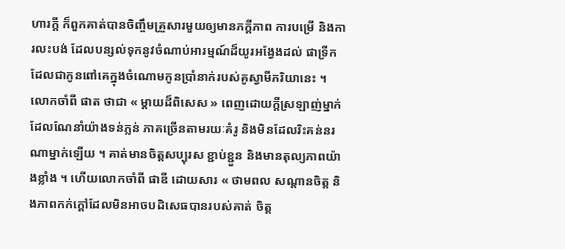ហារក្ដី ក៏ពួកគាត់បានចិញ្ចឹមគ្រួសារមួយឲ្យមានភក្ដីភាព ការបម្រើ និងការលះបង់ ដែលបន្សល់ទុកនូវចំណាប់អារម្មណ៍ដ៏យូរអង្វែងដល់ ផាទ្រីក ដែលជាកូនពៅគេក្នុងចំណោមកូនប្រាំនាក់របស់គូស្វាមីភរិយានេះ ។ លោកចាំពី ផាត ថាជា « ម្ដាយដ៏ពិសេស » ពេញដោយក្ដីស្រឡាញ់ម្នាក់ ដែលណែនាំយ៉ាងទន់ភ្លន់ ភាគច្រើនតាមរយៈគំរូ និងមិនដែលរិះគន់នរណាម្នាក់ឡើយ ។ គាត់មានចិត្តសប្បុរស ខ្ជាប់ខ្ជួន និងមានតុល្យភាពយ៉ាងខ្លាំង ។ ហើយលោកចាំពី ផាឌី ដោយសារ « ថាមពល សណ្ដានចិត្ត និងភាពកក់ក្ដៅដែលមិនអាចបដិសេធបានរបស់គាត់ ចិត្ត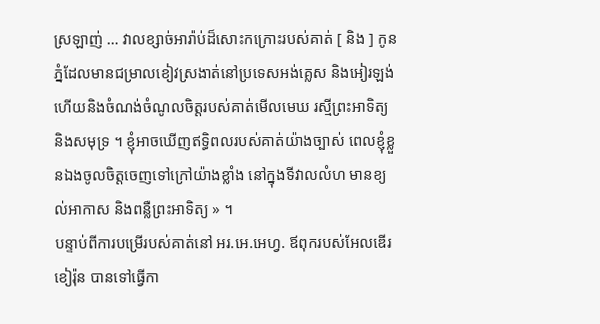ស្រឡាញ់ … វាលខ្សាច់អារ៉ាប់ដ៏សោះកក្រោះរបស់គាត់ [ និង ] កូនភ្នំដែលមានជម្រាលខៀវស្រងាត់នៅប្រទេសអង់គ្លេស និងអៀរឡង់ ហើយនិងចំណង់ចំណូលចិត្តរបស់គាត់មើលមេឃ រស្មីព្រះអាទិត្យ និងសមុទ្រ ។ ខ្ញុំអាចឃើញឥទ្ធិពលរបស់គាត់យ៉ាងច្បាស់ ពេលខ្ញុំខ្លួនឯងចូលចិត្តចេញទៅក្រៅយ៉ាងខ្លាំង នៅក្នុងទីវាលលំហ មានខ្យល់អាកាស និងពន្លឺព្រះអាទិត្យ » ។
បន្ទាប់ពីការបម្រើរបស់គាត់នៅ អរ.អេ.អេហ្វ. ឪពុករបស់អែលឌើរ ខៀរ៉ុន បានទៅធ្វើកា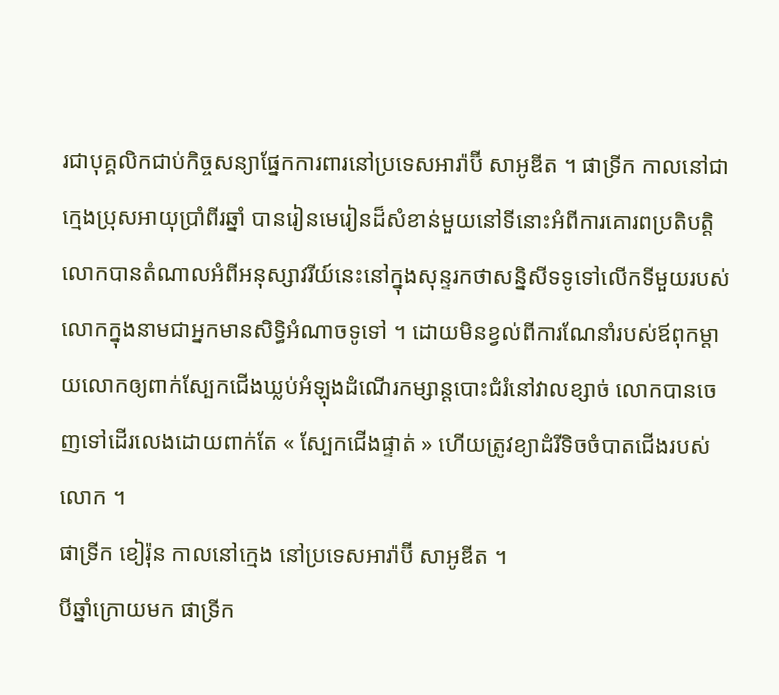រជាបុគ្គលិកជាប់កិច្ចសន្យាផ្នែកការពារនៅប្រទេសអារ៉ាប៊ី សាអូឌីត ។ ផាទ្រីក កាលនៅជាក្មេងប្រុសអាយុប្រាំពីរឆ្នាំ បានរៀនមេរៀនដ៏សំខាន់មួយនៅទីនោះអំពីការគោរពប្រតិបត្តិ លោកបានតំណាលអំពីអនុស្សាវរីយ៍នេះនៅក្នុងសុន្ទរកថាសន្និសីទទូទៅលើកទីមួយរបស់លោកក្នុងនាមជាអ្នកមានសិទ្ធិអំណាចទូទៅ ។ ដោយមិនខ្វល់ពីការណែនាំរបស់ឪពុកម្ដាយលោកឲ្យពាក់ស្បែកជើងឃ្លប់អំឡុងដំណើរកម្សាន្ដបោះជំរំនៅវាលខ្សាច់ លោកបានចេញទៅដើរលេងដោយពាក់តែ « ស្បែកជើងផ្ទាត់ » ហើយត្រូវខ្យាដំរីទិចចំបាតជើងរបស់លោក ។
ផាទ្រីក ខៀរ៉ុន កាលនៅក្មេង នៅប្រទេសអារ៉ាប៊ី សាអូឌីត ។
បីឆ្នាំក្រោយមក ផាទ្រីក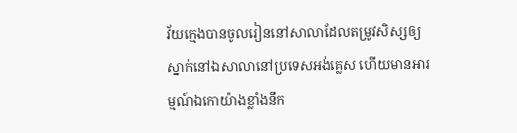វ័យក្មេងបានចូលរៀននៅសាលាដែលតម្រូវសិស្សឲ្យស្នាក់នៅឯសាលានៅប្រទេសអង់គ្លេស ហើយមានអារម្មណ៍ឯកោយ៉ាងខ្លាំងនឹក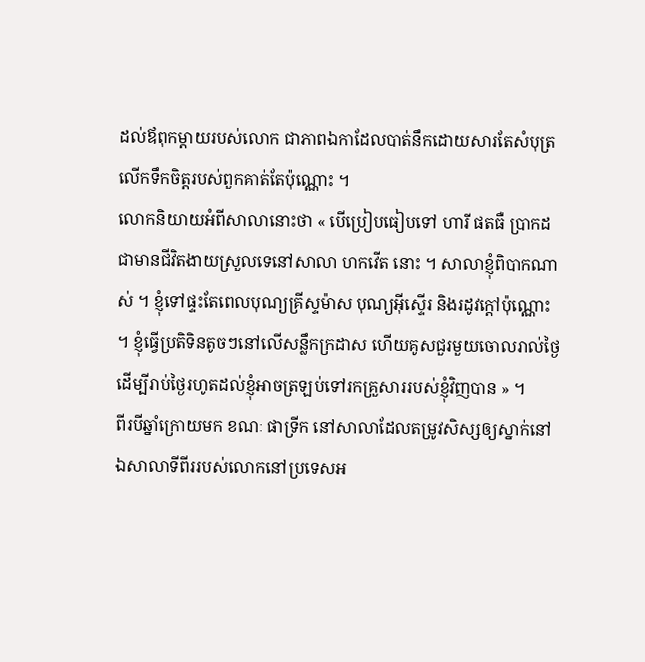ដល់ឪពុកម្ដាយរបស់លោក ជាភាពឯកាដែលបាត់នឹកដោយសារតែសំបុត្រលើកទឹកចិត្តរបស់ពួកគាត់តែប៉ុណ្ណោះ ។
លោកនិយាយអំពីសាលានោះថា « បើប្រៀបធៀបទៅ ហារី ផតធឺ ប្រាកដជាមានជីវិតងាយស្រួលទេនៅសាលា ហកវើត នោះ ។ សាលាខ្ញុំពិបាកណាស់ ។ ខ្ញុំទៅផ្ទះតែពេលបុណ្យគ្រីស្ទម៉ាស បុណ្យអ៊ីស្ទើរ និងរដូវក្ដៅប៉ុណ្ណោះ ។ ខ្ញុំធ្វើប្រតិទិនតូចៗនៅលើសន្លឹកក្រដាស ហើយគូសជួរមួយចោលរាល់ថ្ងៃ ដើម្បីរាប់ថ្ងៃរហូតដល់ខ្ញុំអាចត្រឡប់ទៅរកគ្រួសាររបស់ខ្ញុំវិញបាន » ។
ពីរបីឆ្នាំក្រោយមក ខណៈ ផាទ្រីក នៅសាលាដែលតម្រូវសិស្សឲ្យស្នាក់នៅឯសាលាទីពីររបស់លោកនៅប្រទេសអ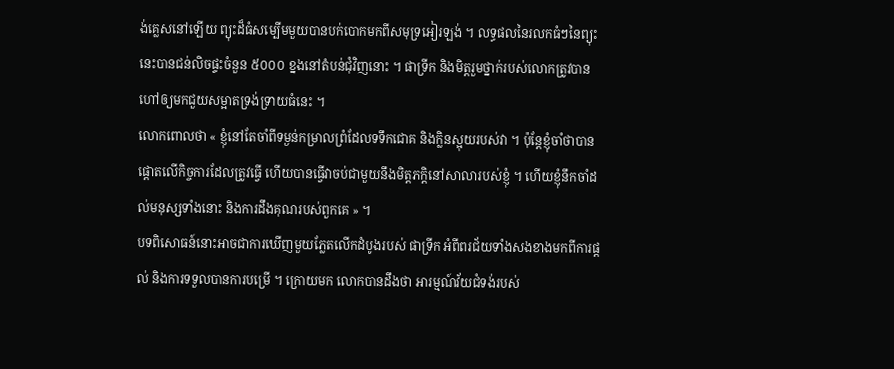ង់គ្លេសនៅឡើយ ព្យុះដ៏ធំសម្បើមមួយបានបក់បោកមកពីសមុទ្រអៀរឡង់ ។ លទ្ធផលនៃរលកធំៗនៃព្យុះនេះបានជន់លិចផ្ទះចំនួន ៥០០០ ខ្នងនៅតំបន់ជុំវិញនោះ ។ ផាទ្រីក និងមិត្តរួមថ្នាក់របស់លោកត្រូវបានហៅឲ្យមកជួយសម្អាតទ្រង់ទ្រាយធំនេះ ។
លោកពោលថា « ខ្ញុំនៅតែចាំពីទម្ងន់កម្រាលព្រំដែលទទឹកជោគ និងក្លិនស្អុយរបស់វា ។ ប៉ុន្ដែខ្ញុំចាំថាបានផ្ដោតលើកិច្ចការដែលត្រូវធ្វើ ហើយបានធ្វើវាចប់ជាមួយនឹងមិត្តភក្ដិនៅសាលារបស់ខ្ញុំ ។ ហើយខ្ញុំនឹកចាំដល់មនុស្សទាំងនោះ និងការដឹងគុណរបស់ពួកគេ » ។
បទពិសោធន៍នោះអាចជាការឃើញមួយភ្លែតលើកដំបូងរបស់ ផាទ្រីក អំពីពរជ័យទាំងសងខាងមកពីការផ្ដល់ និងការទទួលបានការបម្រើ ។ ក្រោយមក លោកបានដឹងថា អារម្មណ៍វ័យជំទង់របស់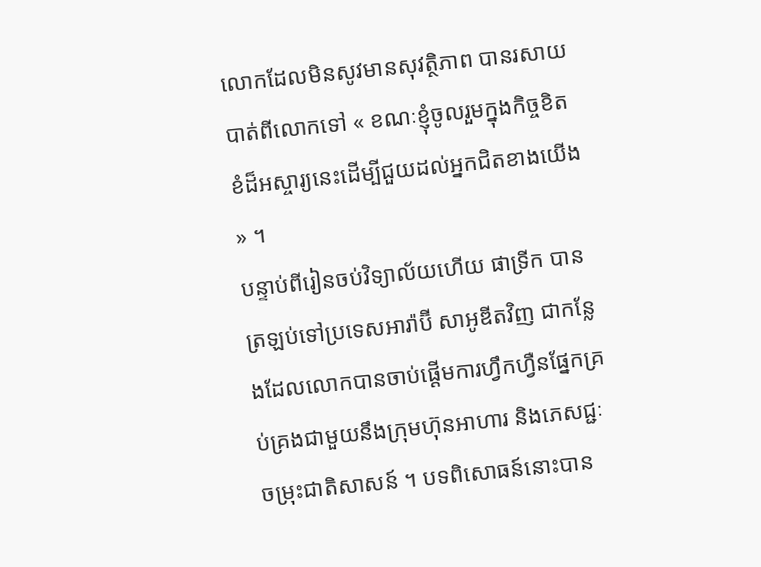លោកដែលមិនសូវមានសុវត្ថិភាព បានរសាយបាត់ពីលោកទៅ « ខណៈខ្ញុំចូលរួមក្នុងកិច្ចខិតខំដ៏អស្ចារ្យនេះដើម្បីជួយដល់អ្នកជិតខាងយើង » ។
បន្ទាប់ពីរៀនចប់វិទ្យាល័យហើយ ផាទ្រីក បានត្រឡប់ទៅប្រទេសអារ៉ាប៊ី សាអូឌីតវិញ ជាកន្លែងដែលលោកបានចាប់ផ្ដើមការហ្វឹកហ្វឺនផ្នែកគ្រប់គ្រងជាមួយនឹងក្រុមហ៊ុនអាហារ និងភេសជ្ជៈចម្រុះជាតិសាសន៍ ។ បទពិសោធន៍នោះបាន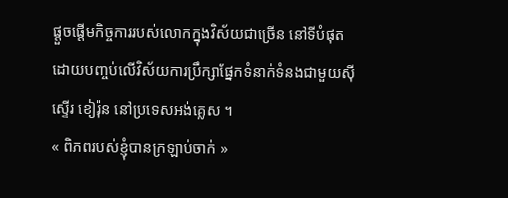ផ្ដួចផ្ដើមកិច្ចការរបស់លោកក្នុងវិស័យជាច្រើន នៅទីបំផុត ដោយបញ្ចប់លើវិស័យការប្រឹក្សាផ្នែកទំនាក់ទំនងជាមួយស៊ីស្ទើរ ខៀរ៉ុន នៅប្រទេសអង់គ្លេស ។
« ពិភពរបស់ខ្ញុំបានក្រឡាប់ចាក់ »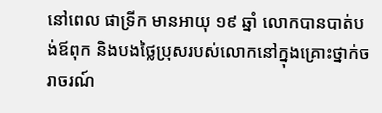នៅពេល ផាទ្រីក មានអាយុ ១៩ ឆ្នាំ លោកបានបាត់បង់ឪពុក និងបងថ្លៃប្រុសរបស់លោកនៅក្នុងគ្រោះថ្នាក់ចរាចរណ៍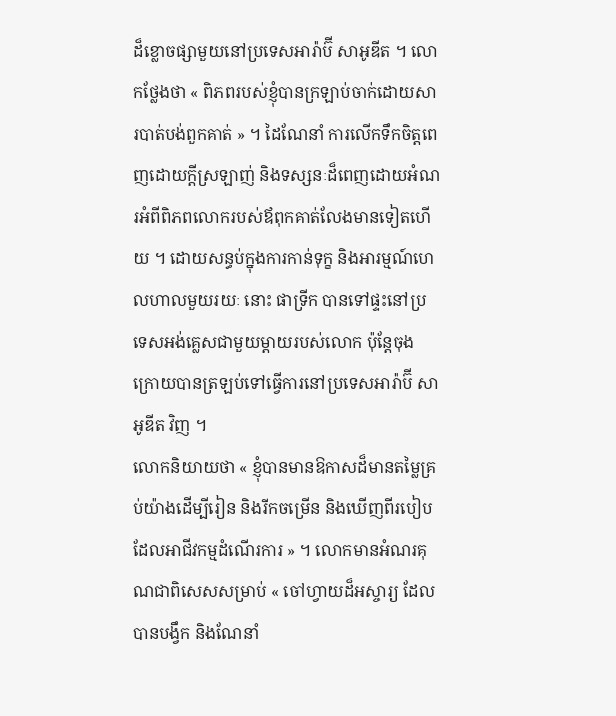ដ៏ខ្លោចផ្សាមួយនៅប្រទេសអារ៉ាប៊ី សាអូឌីត ។ លោកថ្លែងថា « ពិភពរបស់ខ្ញុំបានក្រឡាប់ចាក់ដោយសារបាត់បង់ពួកគាត់ » ។ ដៃណែនាំ ការលើកទឹកចិត្តពេញដោយក្ដីស្រឡាញ់ និងទស្សនៈដ៏ពេញដោយអំណរអំពីពិភពលោករបស់ឪពុកគាត់លែងមានទៀតហើយ ។ ដោយសន្ធប់ក្នុងការកាន់ទុក្ខ និងអារម្មណ៍ហេលហាលមួយរយៈ នោះ ផាទ្រីក បានទៅផ្ទះនៅប្រទេសអង់គ្លេសជាមួយម្ដាយរបស់លោក ប៉ុន្ដែចុងក្រោយបានត្រឡប់ទៅធ្វើការនៅប្រទេសអារ៉ាប៊ី សាអូឌីត វិញ ។
លោកនិយាយថា « ខ្ញុំបានមានឱកាសដ៏មានតម្លៃគ្រប់យ៉ាងដើម្បីរៀន និងរីកចម្រើន និងឃើញពីរបៀបដែលអាជីវកម្មដំណើរការ » ។ លោកមានអំណរគុណជាពិសេសសម្រាប់ « ចៅហ្វាយដ៏អស្ចារ្យ ដែលបានបង្វឹក និងណែនាំ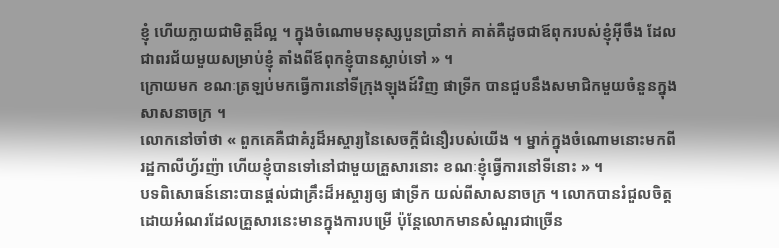ខ្ញុំ ហើយក្លាយជាមិត្តដ៏ល្អ ។ ក្នុងចំណោមមនុស្សបួនប្រាំនាក់ គាត់គឺដូចជាឪពុករបស់ខ្ញុំអ៊ីចឹង ដែលជាពរជ័យមួយសម្រាប់ខ្ញុំ តាំងពីឪពុកខ្ញុំបានស្លាប់ទៅ » ។
ក្រោយមក ខណៈត្រឡប់មកធ្វើការនៅទីក្រុងឡុងដ៍វិញ ផាទ្រីក បានជួបនឹងសមាជិកមួយចំនួនក្នុងសាសនាចក្រ ។
លោកនៅចាំថា « ពួកគេគឺជាគំរូដ៏អស្ចារ្យនៃសេចក្ដីជំនឿរបស់យើង ។ ម្នាក់ក្នុងចំណោមនោះមកពីរដ្ឋកាលីហ្វ័រញ៉ា ហើយខ្ញុំបានទៅនៅជាមួយគ្រួសារនោះ ខណៈខ្ញុំធ្វើការនៅទីនោះ » ។
បទពិសោធន៍នោះបានផ្ដល់ជាគ្រឹះដ៏អស្ចារ្យឲ្យ ផាទ្រីក យល់ពីសាសនាចក្រ ។ លោកបានរំជួលចិត្តដោយអំណរដែលគ្រួសារនេះមានក្នុងការបម្រើ ប៉ុន្ដែលោកមានសំណួរជាច្រើន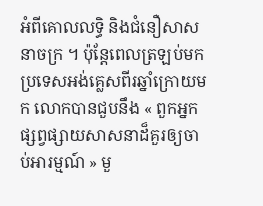អំពីគោលលទ្ធិ និងជំនឿសាសនាចក្រ ។ ប៉ុន្ដែពេលត្រឡប់មកប្រទេសអង់គ្លេសពីរឆ្នាំក្រោយមក លោកបានជួបនឹង « ពួកអ្នកផ្សព្វផ្សាយសាសនាដ៏គួរឲ្យចាប់អារម្មណ៍ » មួ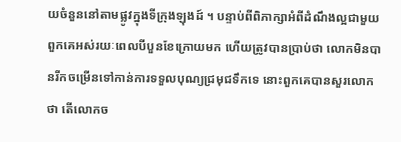យចំនួននៅតាមផ្លូវក្នុងទីក្រុងឡុងដ៍ ។ បន្ទាប់ពីពិភាក្សាអំពីដំណឹងល្អជាមួយពួកគេអស់រយៈពេលបីបួនខែក្រោយមក ហើយត្រូវបានប្រាប់ថា លោកមិនបានរីកចម្រើនទៅកាន់ការទទួលបុណ្យជ្រមុជទឹកទេ នោះពួកគេបានសួរលោកថា តើលោកច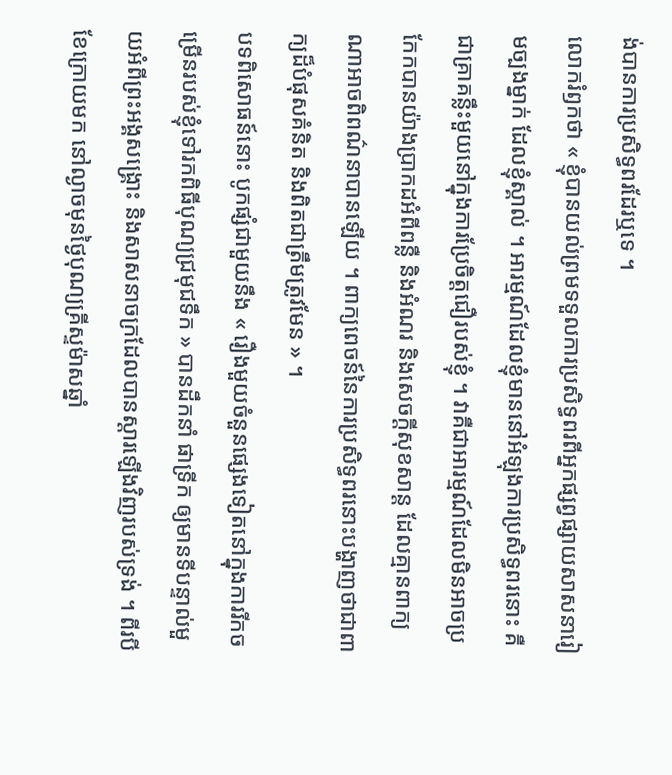ង់បានការប្រសិទ្ធពរដែរឬទេ ។
លោករំឭកថា « ខ្ញុំបានយល់ព្រមទទួលការប្រសិទ្ធពរពីអ្នកផ្សព្វផ្សាយសាសនារៀមច្បងម្នាក់ ដែលខ្ញុំស្គាល់ ។ អារម្មណ៍ដែលខ្ញុំមាននៅអំឡុងការប្រសិទ្ធពរនោះ គឺជាគ្រាគន្លឹះមួយនៅក្នុងការប្រែចិត្តជឿរបស់ខ្ញុំ ។ វាគឺជាអារម្មណ៍ដែលមិនអាចប្រកែកបានយ៉ាងប្រាកដអំពីពន្លឺ និងអំណរ និងសេចក្ដីសុខសាន្ដ ដែលគ្មានពាក្យណាអាចពិពណ៌នាបានឡើយ ។ ពាក្យពេចន៍នៃការប្រសិទ្ធពរនោះបង្ហាញថាជាពាក្យដ៏បំផុសគំនិត និងពិតជាត្រឹមត្រូវមែន » ។
បទពិសោធន៍នោះ បូកផ្សំជាមួយនឹង « រឿងមួយចំនួនផ្សេងទៀតនៅក្នុងការរីកចម្រើនរបស់ខ្ញុំទៅរកពិធីបុណ្យជ្រមុជទឹក » បានដឹកនាំ ផាទ្រីក ឲ្យមានទីបន្ទាល់មួយអំពីព្រះអង្គសង្គ្រោះ និងសាសនាចក្រដែលបានស្ដារឡើងវិញរបស់ទ្រង់ ។ ពីរបីខែក្រោយមក នៅល្ងាចមុនថ្ងៃបុណ្យគ្រីស្ទម៉ាសឆ្នាំ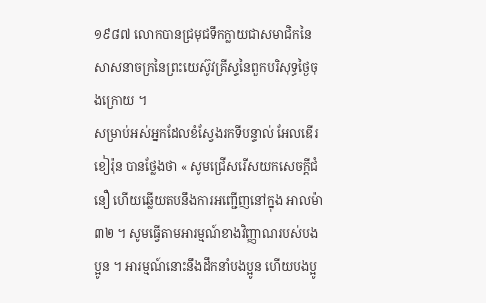១៩៨៧ លោកបានជ្រមុជទឹកក្លាយជាសមាជិកនៃសាសនាចក្រនៃព្រះយេស៊ូវគ្រីស្ទនៃពួកបរិសុទ្ធថ្ងៃចុងក្រោយ ។
សម្រាប់អស់អ្នកដែលខំស្វែងរកទីបន្ទាល់ អែលឌើរ ខៀរ៉ុន បានថ្លែងថា « សូមជ្រើសរើសយកសេចក្ដីជំនឿ ហើយឆ្លើយតបនឹងការអញ្ជើញនៅក្នុង អាលម៉ា ៣២ ។ សូមធ្វើតាមអារម្មណ៍ខាងវិញ្ញាណរបស់បងប្អូន ។ អារម្មណ៍នោះនឹងដឹកនាំបងប្អូន ហើយបងប្អូ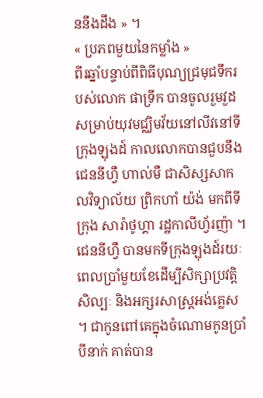ននឹងដឹង » ។
« ប្រភពមួយនៃកម្លាំង »
ពីរឆ្នាំបន្ទាប់ពីពិធីបុណ្យជ្រមុជទឹករបស់លោក ផាទ្រីក បានចូលរួមវួដសម្រាប់យុវមជ្ឈិមវ័យនៅលីវនៅទីក្រុងឡុងដ៍ កាលលោកបានជួបនឹង ជេននីហ្វឺ ហាល់មឺ ជាសិស្សសាកលវិទ្យាល័យ ព្រិកហាំ យ៉ង់ មកពីទីក្រុង សារ៉ាថូហ្គា រដ្ឋកាលីហ្វ័រញ៉ា ។ ជេននីហ្វឺ បានមកទីក្រុងឡុងដ៍រយៈពេលប្រាំមួយខែដើម្បីសិក្សាប្រវត្តិសិល្បៈ និងអក្សរសាស្ដ្រអង់គ្លេស ។ ជាកូនពៅគេក្នុងចំណោមកូនប្រាំបីនាក់ គាត់បាន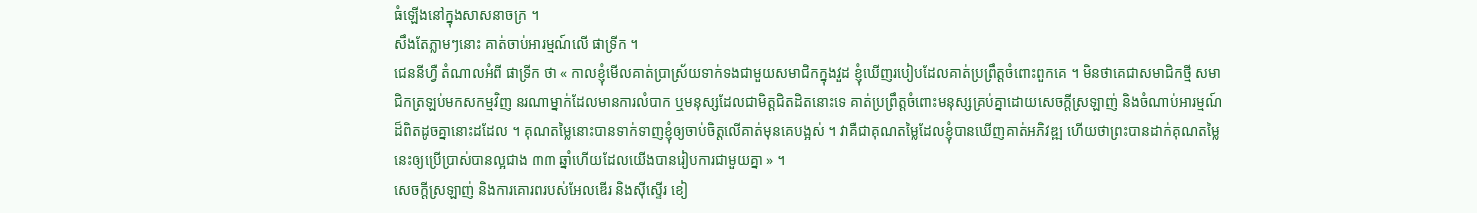ធំឡើងនៅក្នុងសាសនាចក្រ ។
សឹងតែភ្លាមៗនោះ គាត់ចាប់អារម្មណ៍លើ ផាទ្រីក ។
ជេននីហ្វឺ តំណាលអំពី ផាទ្រីក ថា « កាលខ្ញុំមើលគាត់ប្រាស្រ័យទាក់ទងជាមួយសមាជិកក្នុងវួដ ខ្ញុំឃើញរបៀបដែលគាត់ប្រព្រឹត្តចំពោះពួកគេ ។ មិនថាគេជាសមាជិកថ្មី សមាជិកត្រឡប់មកសកម្មវិញ នរណាម្នាក់ដែលមានការលំបាក ឬមនុស្សដែលជាមិត្តជិតដិតនោះទេ គាត់ប្រព្រឹត្តចំពោះមនុស្សគ្រប់គ្នាដោយសេចក្ដីស្រឡាញ់ និងចំណាប់អារម្មណ៍ដ៏ពិតដូចគ្នានោះដដែល ។ គុណតម្លៃនោះបានទាក់ទាញខ្ញុំឲ្យចាប់ចិត្តលើគាត់មុនគេបង្អស់ ។ វាគឺជាគុណតម្លៃដែលខ្ញុំបានឃើញគាត់អភិវឌ្ឍ ហើយថាព្រះបានដាក់គុណតម្លៃនេះឲ្យប្រើប្រាស់បានល្អជាង ៣៣ ឆ្នាំហើយដែលយើងបានរៀបការជាមួយគ្នា » ។
សេចក្ដីស្រឡាញ់ និងការគោរពរបស់អែលឌើរ និងស៊ីស្ទើរ ខៀ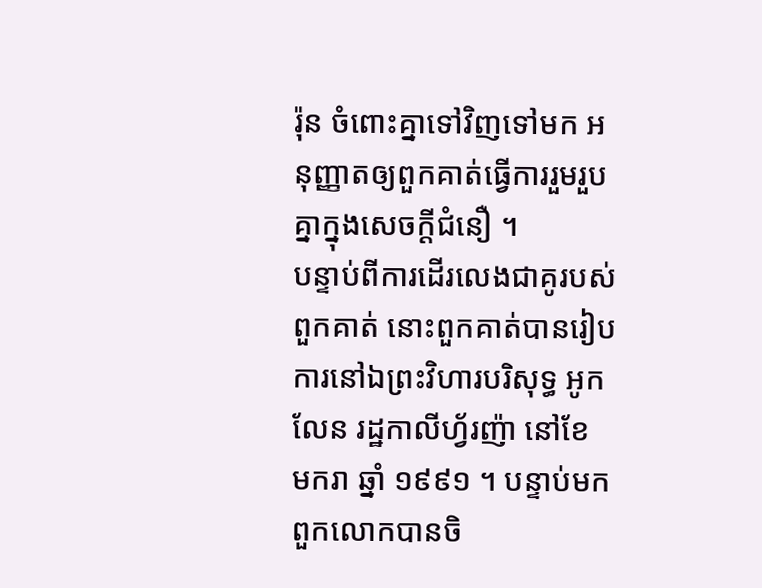រ៉ុន ចំពោះគ្នាទៅវិញទៅមក អនុញ្ញាតឲ្យពួកគាត់ធ្វើការរួមរួបគ្នាក្នុងសេចក្ដីជំនឿ ។
បន្ទាប់ពីការដើរលេងជាគូរបស់ពួកគាត់ នោះពួកគាត់បានរៀបការនៅឯព្រះវិហារបរិសុទ្ធ អូកលែន រដ្ឋកាលីហ្វ័រញ៉ា នៅខែ មករា ឆ្នាំ ១៩៩១ ។ បន្ទាប់មក ពួកលោកបានចិ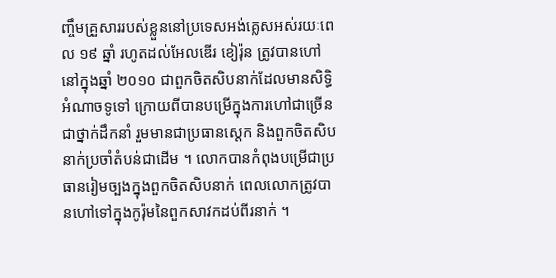ញ្ចឹមគ្រួសាររបស់ខ្លួននៅប្រទេសអង់គ្លេសអស់រយៈពេល ១៩ ឆ្នាំ រហូតដល់អែលឌើរ ខៀរ៉ុន ត្រូវបានហៅនៅក្នុងឆ្នាំ ២០១០ ជាពួកចិតសិបនាក់ដែលមានសិទ្ធិអំណាចទូទៅ ក្រោយពីបានបម្រើក្នុងការហៅជាច្រើនជាថ្នាក់ដឹកនាំ រួមមានជាប្រធានស្ដេក និងពួកចិតសិបនាក់ប្រចាំតំបន់ជាដើម ។ លោកបានកំពុងបម្រើជាប្រធានរៀមច្បងក្នុងពួកចិតសិបនាក់ ពេលលោកត្រូវបានហៅទៅក្នុងកូរ៉ុមនៃពួកសាវកដប់ពីរនាក់ ។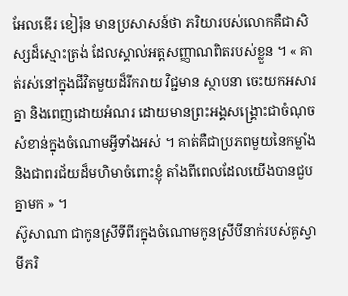អែលឌើរ ខៀរ៉ុន មានប្រសាសន៍ថា ភរិយារបស់លោកគឺជាសិស្សដ៏ស្មោះត្រង់ ដែលស្គាល់អត្តសញ្ញាណពិតរបស់ខ្លួន ។ « គាត់រស់នៅក្នុងជីវិតមួយដ៏រីករាយ វិជ្ជមាន ស្ថាបនា ចេះយកអសារគ្នា និងពេញដោយអំណរ ដោយមានព្រះអង្គសង្គ្រោះជាចំណុចសំខាន់ក្នុងចំណោមអ្វីទាំងអស់ ។ គាត់គឺជាប្រភពមួយនៃកម្លាំង និងជាពរជ័យដ៏មហិមាចំពោះខ្ញុំ តាំងពីពេលដែលយើងបានជួបគ្នាមក » ។
ស៊ូសាណា ជាកូនស្រីទីពីរក្នុងចំណោមកូនស្រីបីនាក់របស់គូស្វាមីភរិ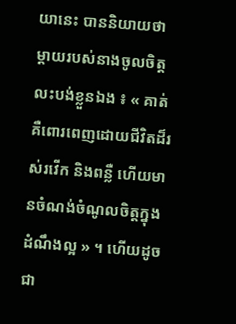យានេះ បាននិយាយថា ម្ដាយរបស់នាងចូលចិត្តលះបង់ខ្លួនឯង ៖ « គាត់គឺពោរពេញដោយជីវិតដ៏រស់រវើក និងពន្លឺ ហើយមានចំណង់ចំណូលចិត្តក្នុងដំណឹងល្អ » ។ ហើយដូចជា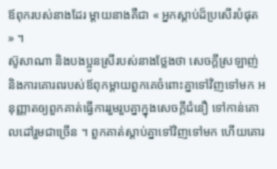ឪពុករបស់នាងដែរ ម្ដាយនាងគឺជា « អ្នកស្ដាប់ដ៏ប្រសើរបំផុត » ។
ស៊ូសាណា និងបងប្អូនស្រីរបស់នាងថ្លែងថា សេចក្ដីស្រឡាញ់ និងការគោរពរបស់ឪពុកម្ដាយពួកគេចំពោះគ្នាទៅវិញទៅមក អនុញ្ញាតឲ្យពួកគាត់ធ្វើការរួមរួបគ្នាក្នុងសេចក្ដីជំនឿ ទៅកាន់គោលដៅរួមជាច្រើន ។ ពួកគាត់ស្ដាប់គ្នាទៅវិញទៅមក ហើយគោរ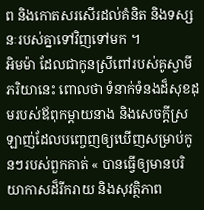ព និងកោតសរសើរដល់គំនិត និងទស្សនៈរបស់គ្នាទៅវិញទៅមក ។
អិមម៉ា ដែលជាកូនស្រីពៅរបស់គូស្វាមីភរិយានេះ ពោលថា ទំនាក់ទំនងដ៏សុខដុមរបស់ឪពុកម្ដាយនាង និងសេចក្ដីស្រឡាញ់ដែលបញ្ចេញឲ្យឃើញសម្រាប់កូនៗរបស់ពួកគាត់ « បានធ្វើឲ្យមានបរិយាកាសដ៏រីករាយ និងសុវត្ថិភាព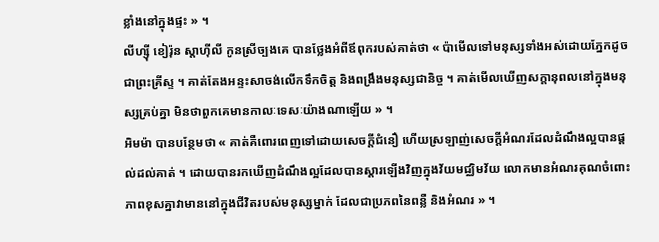ខ្លាំងនៅក្នុងផ្ទះ » ។
លីហ្ស៊ី ខៀរ៉ុន ស្ដាហ៊ីលី កូនស្រីច្បងគេ បានថ្លែងអំពីឪពុករបស់គាត់ថា « ប៉ាមើលទៅមនុស្សទាំងអស់ដោយភ្នែកដូចជាព្រះគ្រីស្ទ ។ គាត់តែងអន្ទះសាចង់លើកទឹកចិត្ត និងពង្រឹងមនុស្សជានិច្ច ។ គាត់មើលឃើញសក្ដានុពលនៅក្នុងមនុស្សគ្រប់គ្នា មិនថាពួកគេមានកាលៈទេសៈយ៉ាងណាឡើយ » ។
អិមម៉ា បានបន្ថែមថា « គាត់គឺពោរពេញទៅដោយសេចក្ដីជំនឿ ហើយស្រឡាញ់សេចក្ដីអំណរដែលដំណឹងល្អបានផ្ដល់ដល់គាត់ ។ ដោយបានរកឃើញដំណឹងល្អដែលបានស្ដារឡើងវិញក្នុងវ័យមជ្ឈិមវ័យ លោកមានអំណរគុណចំពោះភាពខុសគ្នាវាមាននៅក្នុងជីវិតរបស់មនុស្សម្នាក់ ដែលជាប្រភពនៃពន្លឺ និងអំណរ » ។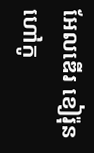អែលឌើរ ខៀរ៉ុន ហៅកូ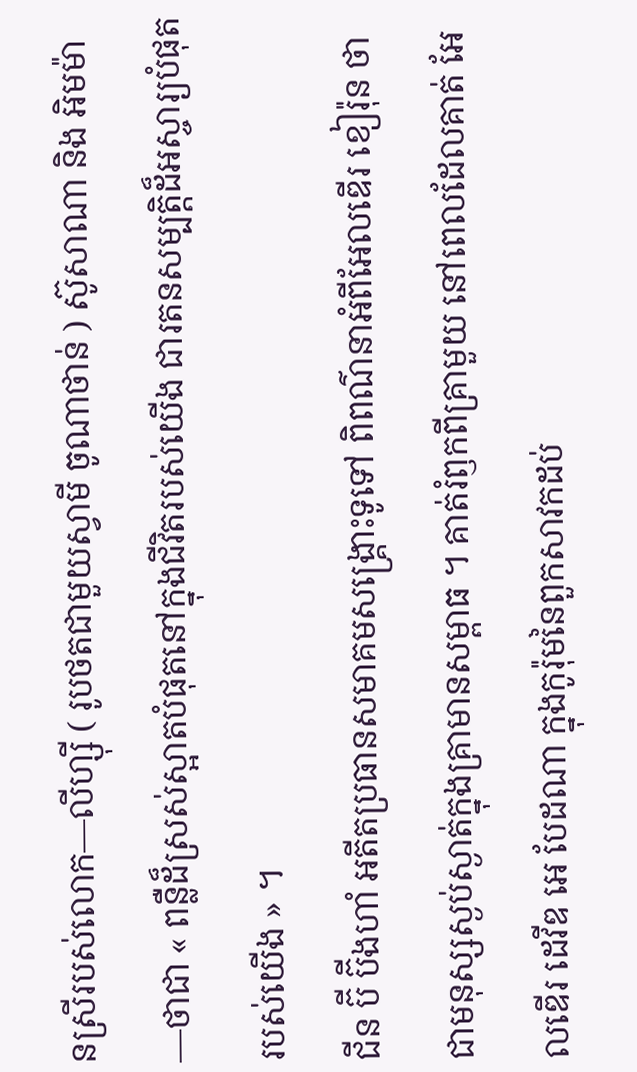នស្រីរបស់លោក—លីហ្ស៊ី ( រូបថតជាមួយស្វាមី ចូណាថាន់ ) ស៊ូសាណា និង អិមម៉ា—ថាជា « ពន្លឺដ៏ស្រស់ស្អាតបំផុតនៅក្នុងជីវិតរបស់យើង ជារតនសម្បត្តិដ៏អស្ចារ្យបំផុតរបស់យើង » ។
ជីន ប៊ី ប៊ីងហាំ អតីតប្រធានសមាគមសង្គ្រោះទូទៅ ពិពណ៌នាអំពីអែលឌើរ ខៀរ៉ុន ថាជាមនុស្សស្ងប់ស្ងាត់ក្នុងគ្រាមានសម្ពាធ ។ គាត់រំឭកពីគ្រាមួយ នៅពេលដែលគាត់ អែលឌើរ ដេវីឌ អេ បែដណា ក្នុងកូរ៉ុមនៃពួកសាវកដប់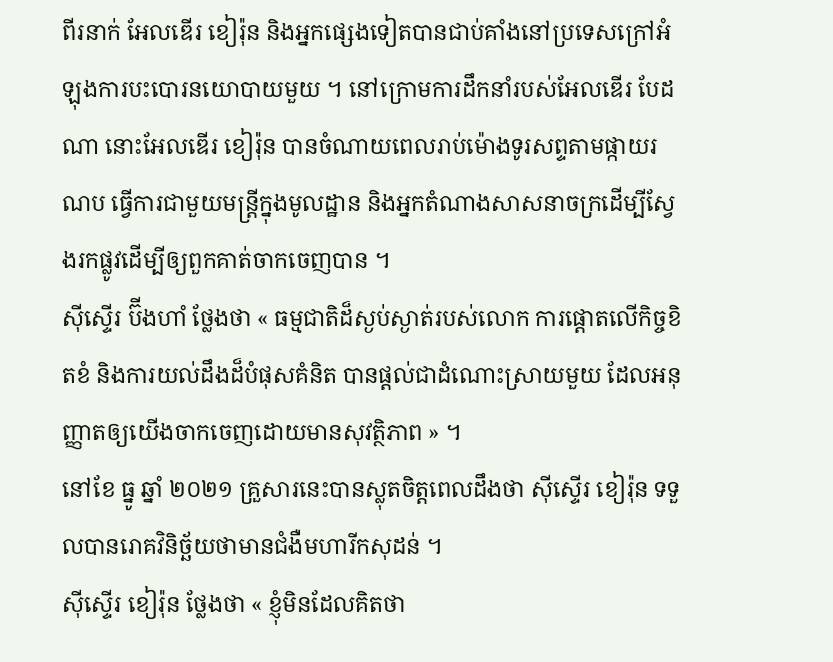ពីរនាក់ អែលឌើរ ខៀរ៉ុន និងអ្នកផ្សេងទៀតបានជាប់គាំងនៅប្រទេសក្រៅអំឡុងការបះបោរនយោបាយមួយ ។ នៅក្រោមការដឹកនាំរបស់អែលឌើរ បែដណា នោះអែលឌើរ ខៀរ៉ុន បានចំណាយពេលរាប់ម៉ោងទូរសព្ទតាមផ្កាយរណប ធ្វើការជាមួយមន្ដ្រីក្នុងមូលដ្ឋាន និងអ្នកតំណាងសាសនាចក្រដើម្បីស្វែងរកផ្លូវដើម្បីឲ្យពួកគាត់ចាកចេញបាន ។
ស៊ីស្ទើរ ប៊ីងហាំ ថ្លែងថា « ធម្មជាតិដ៏ស្ងប់ស្ងាត់របស់លោក ការផ្ដោតលើកិច្ចខិតខំ និងការយល់ដឹងដ៏បំផុសគំនិត បានផ្ដល់ជាដំណោះស្រាយមួយ ដែលអនុញ្ញាតឲ្យយើងចាកចេញដោយមានសុវត្ថិភាព » ។
នៅខែ ធ្នូ ឆ្នាំ ២០២១ គ្រួសារនេះបានស្លុតចិត្តពេលដឹងថា ស៊ីស្ទើរ ខៀរ៉ុន ទទួលបានរោគវិនិច្ឆ័យថាមានជំងឺមហារីកសុដន់ ។
ស៊ីស្ទើរ ខៀរ៉ុន ថ្លែងថា « ខ្ញុំមិនដែលគិតថា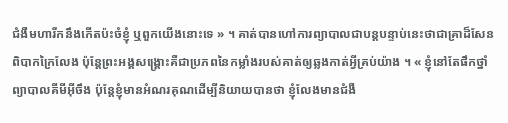ជំងឺមហារីកនឹងកើតប៉ះចំខ្ញុំ ឬពួកយើងនោះទេ » ។ គាត់បានហៅការព្យាបាលជាបន្ដបន្ទាប់នេះថាជាគ្រាដ៏សែនពិបាកក្រៃលែង ប៉ុន្ដែព្រះអង្គសង្គ្រោះគឺជាប្រភពនៃកម្លាំងរបស់គាត់ឲ្យឆ្លងកាត់អ្វីគ្រប់យ៉ាង ។ « ខ្ញុំនៅតែផឹកថ្នាំព្យាបាលគីមីអ៊ីចឹង ប៉ុន្ដែខ្ញុំមានអំណរគុណដើម្បីនិយាយបានថា ខ្ញុំលែងមានជំងឺ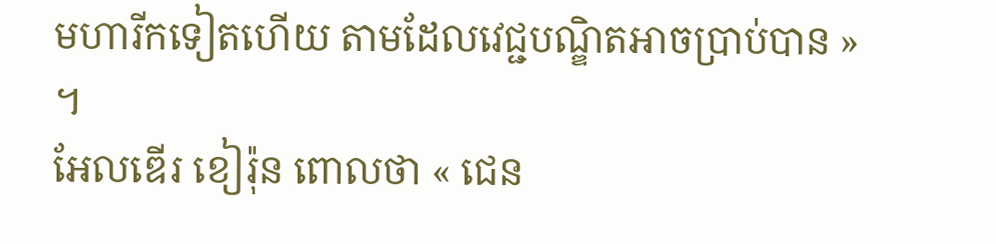មហារីកទៀតហើយ តាមដែលវេជ្ជបណ្ឌិតអាចប្រាប់បាន » ។
អែលឌើរ ខៀរ៉ុន ពោលថា « ជេន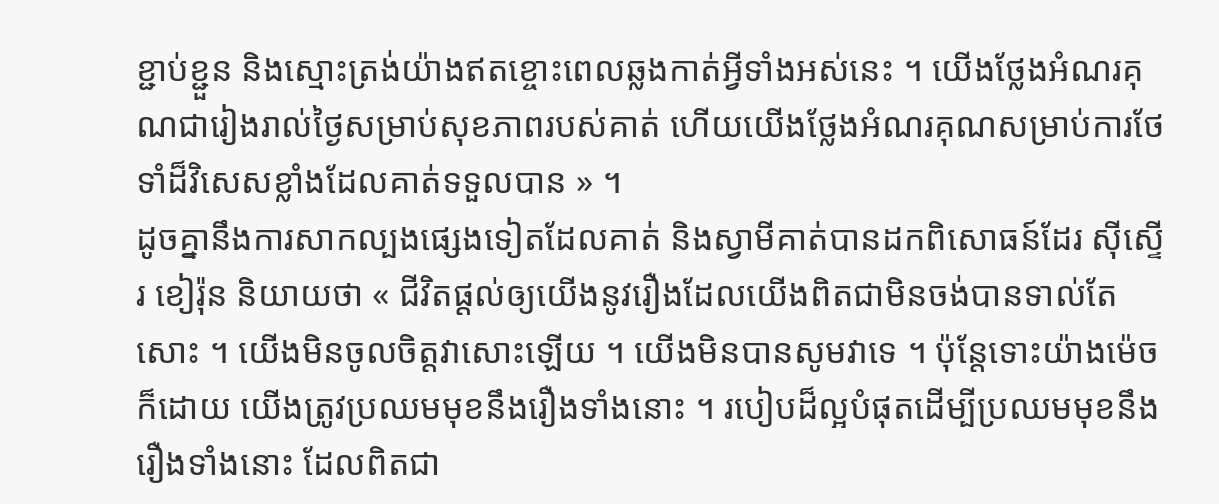ខ្ជាប់ខ្ជួន និងស្មោះត្រង់យ៉ាងឥតខ្ចោះពេលឆ្លងកាត់អ្វីទាំងអស់នេះ ។ យើងថ្លែងអំណរគុណជារៀងរាល់ថ្ងៃសម្រាប់សុខភាពរបស់គាត់ ហើយយើងថ្លែងអំណរគុណសម្រាប់ការថែទាំដ៏វិសេសខ្លាំងដែលគាត់ទទួលបាន » ។
ដូចគ្នានឹងការសាកល្បងផ្សេងទៀតដែលគាត់ និងស្វាមីគាត់បានដកពិសោធន៍ដែរ ស៊ីស្ទើរ ខៀរ៉ុន និយាយថា « ជីវិតផ្ដល់ឲ្យយើងនូវរឿងដែលយើងពិតជាមិនចង់បានទាល់តែសោះ ។ យើងមិនចូលចិត្តវាសោះឡើយ ។ យើងមិនបានសូមវាទេ ។ ប៉ុន្តែទោះយ៉ាងម៉េចក៏ដោយ យើងត្រូវប្រឈមមុខនឹងរឿងទាំងនោះ ។ របៀបដ៏ល្អបំផុតដើម្បីប្រឈមមុខនឹងរឿងទាំងនោះ ដែលពិតជា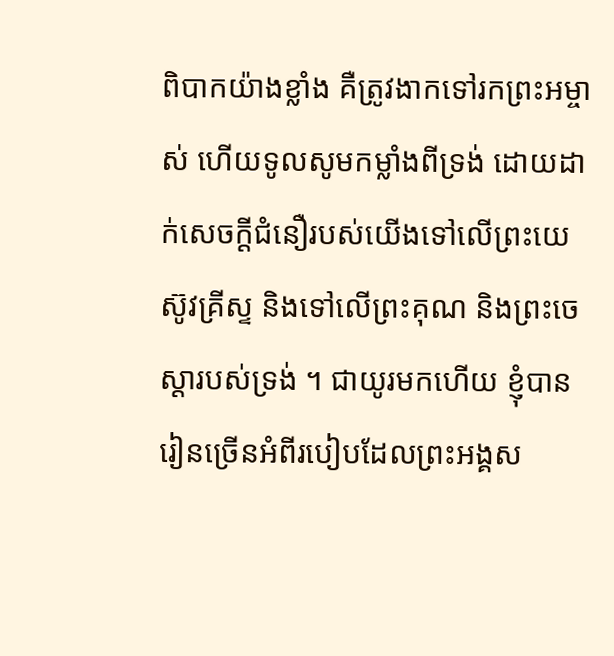ពិបាកយ៉ាងខ្លាំង គឺត្រូវងាកទៅរកព្រះអម្ចាស់ ហើយទូលសូមកម្លាំងពីទ្រង់ ដោយដាក់សេចក្ដីជំនឿរបស់យើងទៅលើព្រះយេស៊ូវគ្រីស្ទ និងទៅលើព្រះគុណ និងព្រះចេស្ដារបស់ទ្រង់ ។ ជាយូរមកហើយ ខ្ញុំបានរៀនច្រើនអំពីរបៀបដែលព្រះអង្គស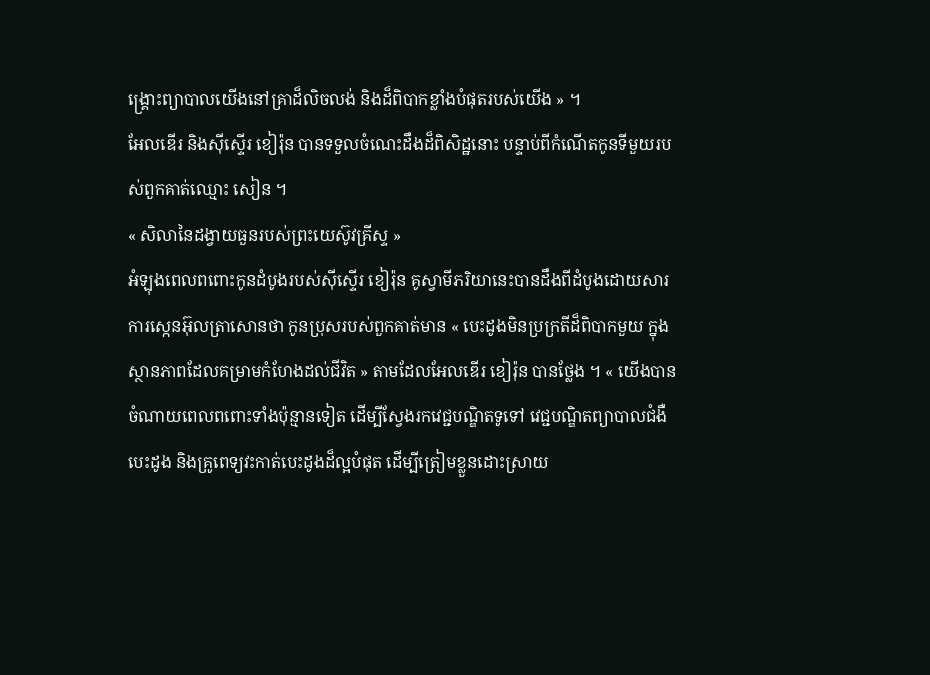ង្គ្រោះព្យាបាលយើងនៅគ្រាដ៏លិចលង់ និងដ៏ពិបាកខ្លាំងបំផុតរបស់យើង » ។
អែលឌើរ និងស៊ីស្ទើរ ខៀរ៉ុន បានទទួលចំណេះដឹងដ៏ពិសិដ្ឋនោះ បន្ទាប់ពីកំណើតកូនទីមួយរបស់ពួកគាត់ឈ្មោះ សៀន ។
« សិលានៃដង្វាយធួនរបស់ព្រះយេស៊ូវគ្រីស្ទ »
អំឡុងពេលពពោះកូនដំបូងរបស់ស៊ីស្ទើរ ខៀរ៉ុន គូស្វាមីភរិយានេះបានដឹងពីដំបូងដោយសារការស្កេនអ៊ុលត្រាសោនថា កូនប្រុសរបស់ពួកគាត់មាន « បេះដូងមិនប្រក្រតីដ៏ពិបាកមួយ ក្នុងស្ថានភាពដែលគម្រាមកំហែងដល់ជីវិត » តាមដែលអែលឌើរ ខៀរ៉ុន បានថ្លែង ។ « យើងបានចំណាយពេលពពោះទាំងប៉ុន្មានទៀត ដើម្បីស្វែងរកវេជ្ជបណ្ឌិតទូទៅ វេជ្ជបណ្ឌិតព្យាបាលជំងឺបេះដូង និងគ្រូពេទ្យវះកាត់បេះដូងដ៏ល្អបំផុត ដើម្បីត្រៀមខ្លួនដោះស្រាយ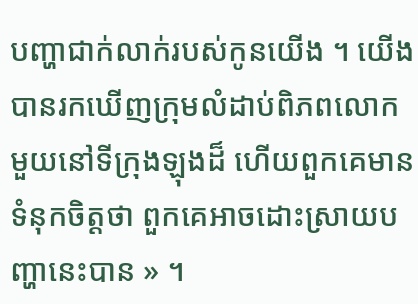បញ្ហាជាក់លាក់របស់កូនយើង ។ យើងបានរកឃើញក្រុមលំដាប់ពិភពលោកមួយនៅទីក្រុងឡុងដ៏ ហើយពួកគេមានទំនុកចិត្តថា ពួកគេអាចដោះស្រាយបញ្ហានេះបាន » ។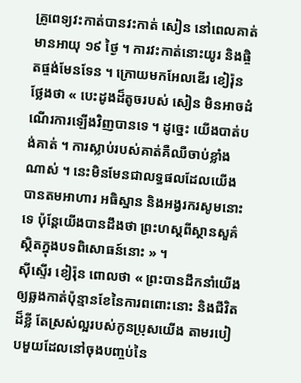គ្រូពេទ្យវះកាត់បានវះកាត់ សៀន នៅពេលគាត់មានអាយុ ១៩ ថ្ងៃ ។ ការវះកាត់នោះយូរ និងផ្ចិតផ្ចង់មែនទែន ។ ក្រោយមកអែលឌើរ ខៀរ៉ុន ថ្លែងថា « បេះដូងដ៏តូចរបស់ សៀន មិនអាចដំណើរការឡើងវិញបានទេ ។ ដូច្នេះ យើងបាត់បង់គាត់ ។ ការស្លាប់របស់គាត់គឺឈឺចាប់ខ្លាំងណាស់ ។ នេះមិនមែនជាលទ្ធផលដែលយើងបានតមអាហារ អធិស្ឋាន និងអង្វរករសូមនោះទេ ប៉ុន្ដែយើងបានដឹងថា ព្រះហស្ដពីស្ថានសួគ៌ស្ថិតក្នុងបទពិសោធន៍នោះ » ។
ស៊ីស្ទើរ ខៀរ៉ុន ពោលថា « ព្រះបានដឹកនាំយើងឲ្យឆ្លងកាត់ប៉ុន្មានខែនៃការពពោះនោះ និងជីវិតដ៏ខ្លី តែស្រស់ល្អរបស់កូនប្រុសយើង តាមរបៀបមួយដែលនៅចុងបញ្ចប់នៃ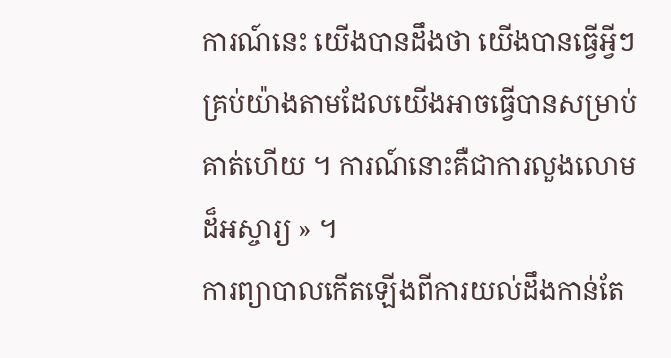ការណ៍នេះ យើងបានដឹងថា យើងបានធ្វើអ្វីៗគ្រប់យ៉ាងតាមដែលយើងអាចធ្វើបានសម្រាប់គាត់ហើយ ។ ការណ៍នោះគឺជាការលួងលោមដ៏អស្ចារ្យ » ។
ការព្យាបាលកើតឡើងពីការយល់ដឹងកាន់តែ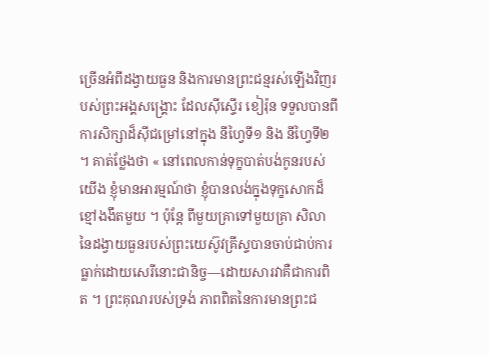ច្រើនអំពីដង្វាយធួន និងការមានព្រះជន្មរស់ឡើងវិញរបស់ព្រះអង្គសង្គ្រោះ ដែលស៊ីស្ទើរ ខៀរ៉ុន ទទួលបានពីការសិក្សាដ៏ស៊ីជម្រៅនៅក្នុង នីហ្វៃទី១ និង នីហ្វៃទី២ ។ គាត់ថ្លែងថា « នៅពេលកាន់ទុក្ខបាត់បង់កូនរបស់យើង ខ្ញុំមានអារម្មណ៍ថា ខ្ញុំបានលង់ក្នុងទុក្ខសោកដ៏ខ្មៅងងឹតមួយ ។ ប៉ុន្ដែ ពីមួយគ្រាទៅមួយគ្រា សិលានៃដង្វាយធួនរបស់ព្រះយេស៊ូវគ្រីស្ទបានចាប់ជាប់ការធ្លាក់ដោយសេរីនោះជានិច្ច—ដោយសារវាគឺជាការពិត ។ ព្រះគុណរបស់ទ្រង់ ភាពពិតនៃការមានព្រះជ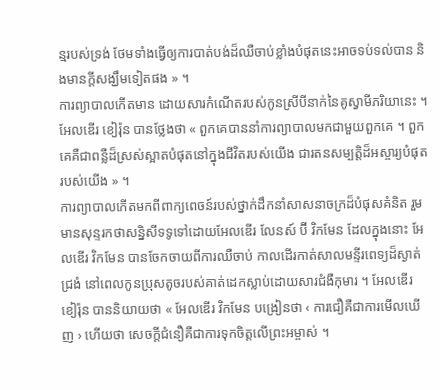ន្មរបស់ទ្រង់ ថែមទាំងធ្វើឲ្យការបាត់បង់ដ៏ឈឺចាប់ខ្លាំងបំផុតនេះអាចទប់ទល់បាន និងមានក្ដីសង្ឃឹមទៀតផង » ។
ការព្យាបាលកើតមាន ដោយសារកំណើតរបស់កូនស្រីបីនាក់នៃគូស្វាមីភរិយានេះ ។ អែលឌើរ ខៀរ៉ុន បានថ្លែងថា « ពួកគេបាននាំការព្យាបាលមកជាមួយពួកគេ ។ ពួកគេគឺជាពន្លឺដ៏ស្រស់ស្អាតបំផុតនៅក្នុងជីវិតរបស់យើង ជារតនសម្បត្តិដ៏អស្ចារ្យបំផុតរបស់យើង » ។
ការព្យាបាលកើតមកពីពាក្យពេចន៍របស់ថ្នាក់ដឹកនាំសាសនាចក្រដ៏បំផុសគំនិត រួមមានសុន្ទរកថាសន្និសីទទូទៅដោយអែលឌើរ លែនស៍ ប៊ី វិកមែន ដែលក្នុងនោះ អែលឌើរ វិកមែន បានចែកចាយពីការឈឺចាប់ កាលដើរកាត់សាលមន្ទីរពេទ្យដ៏ស្ងាត់ជ្រងំ នៅពេលកូនប្រុសតូចរបស់គាត់ដេកស្លាប់ដោយសារជំងឺកុមារ ។ អែលឌើរ ខៀរ៉ុន បាននិយាយថា « អែលឌើរ វិកមែន បង្រៀនថា ‹ ការជឿគឺជាការមើលឃើញ › ហើយថា សេចក្ដីជំនឿគឺជាការទុកចិត្តលើព្រះអម្ចាស់ ។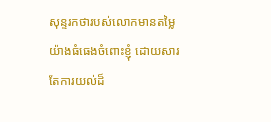សុន្ទរកថារបស់លោកមានតម្លៃយ៉ាងធំធេងចំពោះខ្ញុំ ដោយសារតែការយល់ដ៏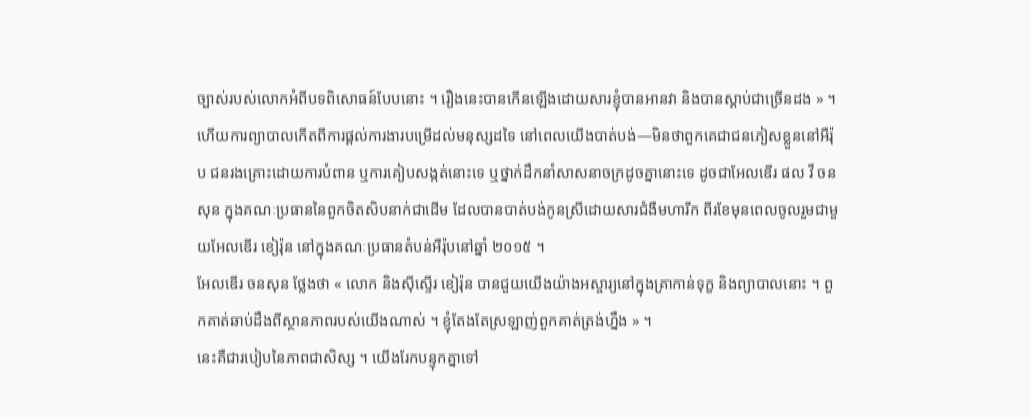ច្បាស់របស់លោកអំពីបទពិសោធន៍បែបនោះ ។ រឿងនេះបានកើនឡើងដោយសារខ្ញុំបានអានវា និងបានស្ដាប់ជាច្រើនដង » ។
ហើយការព្យាបាលកើតពីការផ្ដល់ការងារបម្រើដល់មនុស្សដទៃ នៅពេលយើងបាត់បង់—មិនថាពួកគេជាជនភៀសខ្លួននៅអឺរ៉ុប ជនរងគ្រោះដោយការបំពាន ឬការគៀបសង្កត់នោះទេ ឬថ្នាក់ដឹកនាំសាសនាចក្រដូចគ្នានោះទេ ដូចជាអែលឌើរ ផល វី ចនសុន ក្នុងគណៈប្រធាននៃពួកចិតសិបនាក់ជាដើម ដែលបានបាត់បង់កូនស្រីដោយសារជំងឺមហារីក ពីរខែមុនពេលចូលរួមជាមួយអែលឌើរ ខៀរ៉ុន នៅក្នុងគណៈប្រធានតំបន់អឺរ៉ុបនៅឆ្នាំ ២០១៥ ។
អែលឌើរ ចនសុន ថ្លែងថា « លោក និងស៊ីស្ទើរ ខៀរ៉ុន បានជួយយើងយ៉ាងអស្ចារ្យនៅក្នុងគ្រាកាន់ទុក្ខ និងព្យាបាលនោះ ។ ពួកគាត់ឆាប់ដឹងពីស្ថានភាពរបស់យើងណាស់ ។ ខ្ញុំតែងតែស្រឡាញ់ពួកគាត់ត្រង់ហ្នឹង » ។
នេះគឺជារបៀបនៃភាពជាសិស្ស ។ យើងរែកបន្ទុកគ្នាទៅ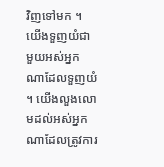វិញទៅមក ។ យើងទួញយំជាមួយអស់អ្នកណាដែលទួញយំ ។ យើងលួងលោមដល់អស់អ្នកណាដែលត្រូវការ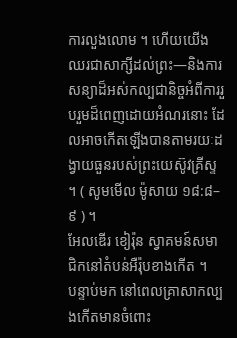ការលួងលោម ។ ហើយយើងឈរជាសាក្សីដល់ព្រះ—និងការសន្យាដ៏អស់កល្បជានិច្ចអំពីការរួបរួមដ៏ពេញដោយអំណរនោះ ដែលអាចកើតឡើងបានតាមរយៈដង្វាយធួនរបស់ព្រះយេស៊ូវគ្រីស្ទ ។ ( សូមមើល ម៉ូសាយ ១៨:៨–៩ ) ។
អែលឌើរ ខៀរ៉ុន ស្វាគមន៍សមាជិកនៅតំបន់អឺរ៉ុបខាងកើត ។
បន្ទាប់មក នៅពេលគ្រាសាកល្បងកើតមានចំពោះ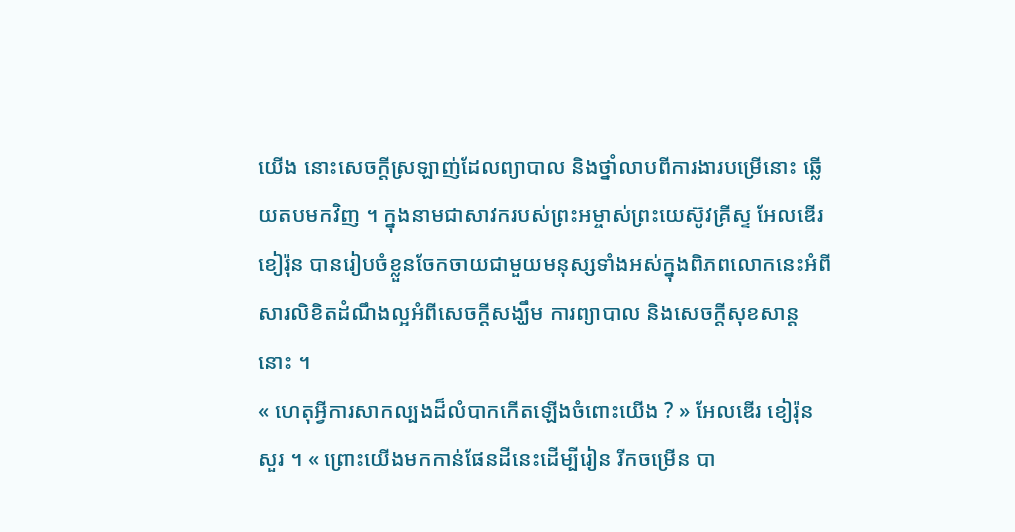យើង នោះសេចក្ដីស្រឡាញ់ដែលព្យាបាល និងថ្នាំលាបពីការងារបម្រើនោះ ឆ្លើយតបមកវិញ ។ ក្នុងនាមជាសាវករបស់ព្រះអម្ចាស់ព្រះយេស៊ូវគ្រីស្ទ អែលឌើរ ខៀរ៉ុន បានរៀបចំខ្លួនចែកចាយជាមួយមនុស្សទាំងអស់ក្នុងពិភពលោកនេះអំពីសារលិខិតដំណឹងល្អអំពីសេចក្ដីសង្ឃឹម ការព្យាបាល និងសេចក្ដីសុខសាន្ដនោះ ។
« ហេតុអ្វីការសាកល្បងដ៏លំបាកកើតឡើងចំពោះយើង ? » អែលឌើរ ខៀរ៉ុន សួរ ។ « ព្រោះយើងមកកាន់ផែនដីនេះដើម្បីរៀន រីកចម្រើន បា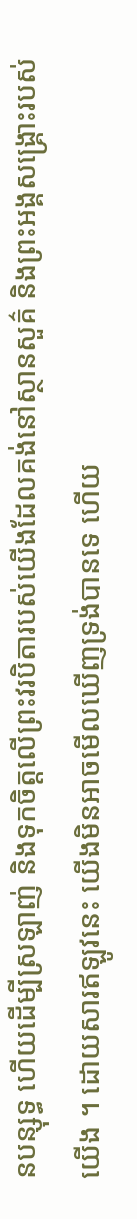នបន្សុទ្ធ ហើយដើម្បីស្រឡាញ់ និងទុកចិត្តលើព្រះវរបិតារបស់យើងដែលគង់នៅស្ថានសួគ៌ និងព្រះអង្គសង្គ្រោះរបស់យើង ។ ដោយសារឥឡូវនេះ យើងមិនអាចមើលឃើញទ្រង់បានទេ ហើយ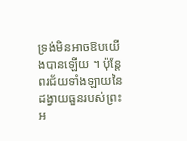ទ្រង់មិនអាចឱបយើងបានឡើយ ។ ប៉ុន្ដែពរជ័យទាំងឡាយនៃដង្វាយធួនរបស់ព្រះអ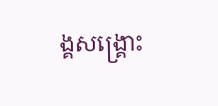ង្គសង្គ្រោះ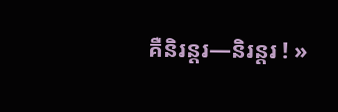គឺនិរន្ដរ—និរន្ដរ ! »